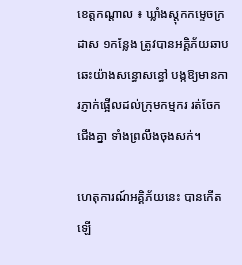ខេត្តកណ្តាល ៖ ឃ្លាំងស្តុកកម្ទេចក្រដាស ១កន្លែង ត្រូវបានអគ្គិភ័យឆាបឆេះយ៉ាងសន្ធោសន្ធៅ បង្កឱ្យមានការភ្ញាក់ផ្អើលដល់ក្រុមកម្មករ រត់ចែកជើងគ្នា ទាំងព្រលឹងចុងសក់។

ហេតុការណ៍អគ្គិភ័យនេះ បានកើតឡើ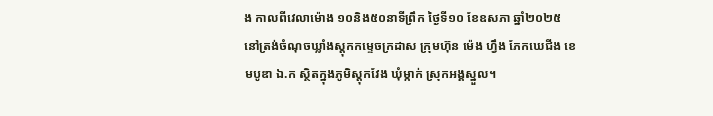ង កាលពីវេលាម៉ោង ១០និង៥០នាទីព្រឹក ថ្ងៃទី១០ ខែឧសភា ឆ្នាំ២០២៥ នៅត្រង់ចំណុចឃ្លាំងស្តុកកម្ទេចក្រដាស ក្រុមហ៊ុន ម៉េង ហ្វឹង ភែកឃេជីង ខេមបូឌា ឯ.ក ស្ថិតក្នុងភូមិស្តុកវែង ឃុំម្កាក់ ស្រុកអង្គស្នួល។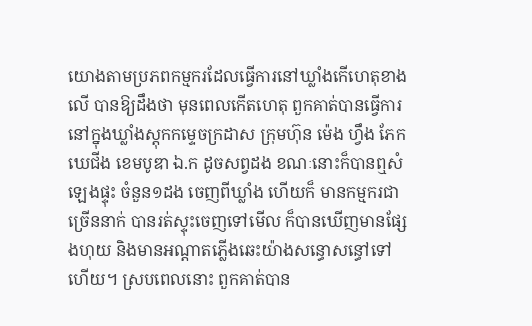យោងតាមប្រភពកម្មករដែលធ្វើការនៅឃ្លាំងកើហេតុខាងលើ បានឱ្យដឹងថា មុនពេលកើតហេតុ ពួកគាត់បានធ្វើការនៅក្នុងឃ្លាំងស្តុកកម្ទេចក្រដាស ក្រុមហ៊ុន ម៉េង ហ្វឹង ភែកឃេជីង ខេមបូឌា ឯ.ក ដូចសព្វដង ខណៈនោះក៏បានឮសំឡេងផ្ទុះ ចំនួន១ដង ចេញពីឃ្លាំង ហើយក៏ មានកម្មករជាច្រើននាក់ បានរត់ស្ទុះចេញទៅមើល ក៏បានឃើញមានផ្សែងហុយ និងមានអណ្តាតភ្លើងឆេះយ៉ាងសន្ធោសន្ធៅទៅហើយ។ ស្របពេលនោះ ពួកគាត់បាន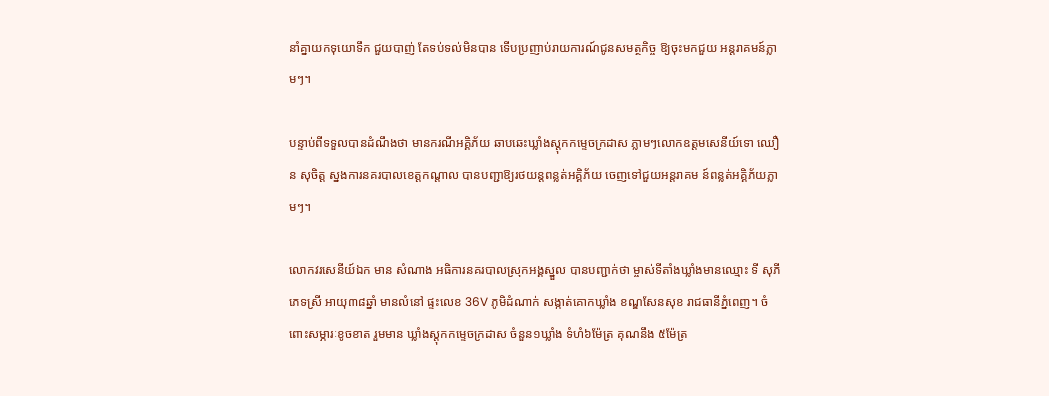នាំគ្នាយកទុយោទឹក ជួយបាញ់ តែទប់ទល់មិនបាន ទើបប្រញាប់រាយការណ៍ជូនសមត្ថកិច្ច ឱ្យចុះមកជួយ អន្តរាគមន៍ភ្លាមៗ។

បន្ទាប់ពីទទួលបានដំណឹងថា មានករណីអគ្គិភ័យ ឆាបឆេះឃ្លាំងស្តុកកម្ទេចក្រដាស ភ្លាមៗលោកឧត្តមសេនីយ៍ទោ ឈឿន សុចិត្ត ស្នងការនគរបាលខេត្តកណ្តាល បានបញ្ជាឱ្យរថយន្តពន្លត់អគ្គិភ័យ ចេញទៅជួយអន្តរាគម ន៍ពន្លត់អគ្គិភ័យភ្លាមៗ។

លោកវរសេនីយ៍ឯក មាន សំណាង អធិការនគរបាលស្រុកអង្គស្នួល បានបញ្ជាក់ថា ម្ចាស់ទីតាំងឃ្លាំងមានឈ្មោះ ទី សុភី ភេទស្រី អាយុ៣៨ឆ្នាំ មានលំនៅ ផ្ទះលេខ 36V ភូមិដំណាក់ សង្កាត់គោកឃ្លាំង ខណ្ឌសែនសុខ រាជធានីភ្នំពេញ។ ចំពោះសម្ភារៈខូចខាត រួមមាន ឃ្លាំងស្តុកកម្ទេចក្រដាស ចំនួន១ឃ្លាំង ទំហំ៦ម៉ែត្រ គុណនឹង ៥ម៉ែត្រ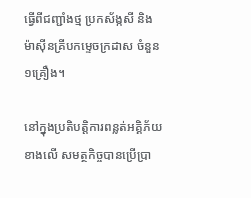ធ្វើពីជញ្ជាំងថ្ម ប្រកស័ង្កសី និងម៉ាស៊ីនគ្រីបកម្ទេចក្រដាស ចំនួន១គ្រឿង។

នៅក្នុងប្រតិបត្តិការពន្លត់អគ្គិភ័យខាងលើ សមត្ថកិច្ចបានប្រើប្រា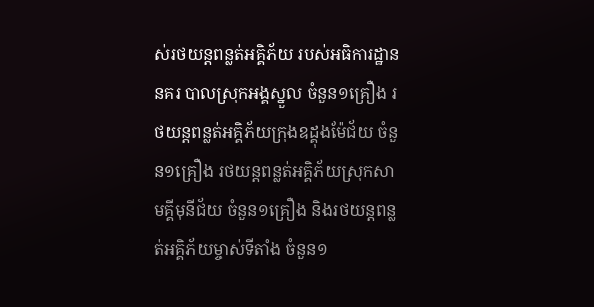ស់រថយន្តពន្លត់អគ្គិភ័យ របស់អធិការដ្ឋាននគរ បាលស្រុកអង្គស្នួល ចំនួន១គ្រឿង រថយន្តពន្លត់អគ្គិភ័យក្រុងឧដ្គុងម៉ែជ័យ ចំនួន១គ្រឿង រថយន្តពន្លត់អគ្គិភ័យស្រុកសាមគ្គីមុនីជ័យ ចំនួន១គ្រឿង និងរថយន្តពន្លត់អគ្គិភ័យម្ចាស់ទីតាំង ចំនួន១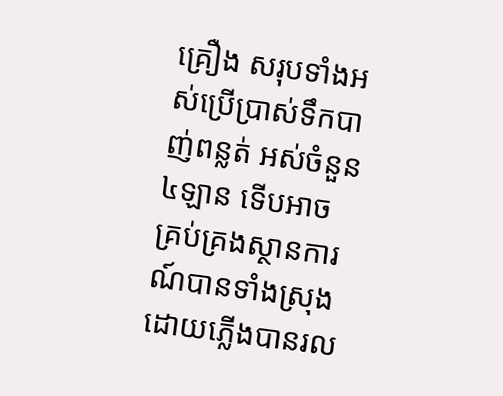គ្រឿង សរុបទាំងអស់ប្រើប្រាស់ទឹកបាញ់ពន្លត់ អស់ចំនួន៤ឡាន ទើបអាចគ្រប់គ្រងស្ថានការណ៍បានទាំងស្រុង ដោយភ្លើងបានរល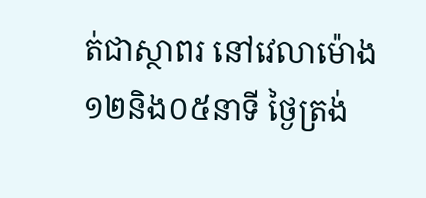ត់ជាស្ថាពរ នៅវេលាម៉ោង១២និង០៥នាទី ថ្ងៃត្រង់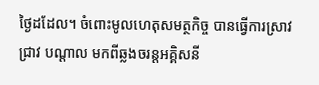ថ្ងៃដដែល។ ចំពោះមូលហេតុសមត្ថកិច្ច បានធ្វើការស្រាវជ្រាវ បណ្តាល មកពីឆ្លងចរន្តអគ្គិសនី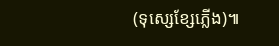(ទុស្សេខ្សែភ្លើង)៕